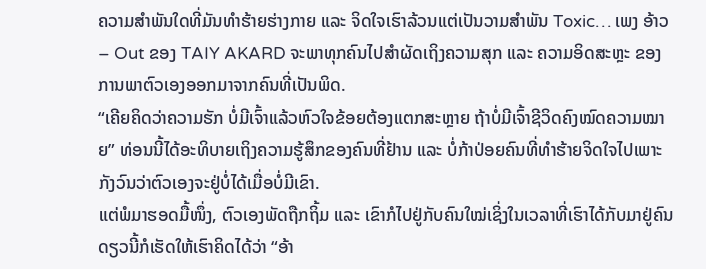ຄວາມສໍາພັນໃດທີ່ມັນທໍາຮ້າຍຮ່າງກາຍ ແລະ ຈິດໃຈເຮົາລ້ວນແຕ່ເປັນວາມສໍາພັນ Toxic… ເພງ ອ້າວ – Out ຂອງ TAIY AKARD ຈະພາທຸກຄົນໄປສໍາຜັດເຖິງຄວາມສຸກ ແລະ ຄວາມອິດສະຫຼະ ຂອງການພາຕົວເອງອອກມາຈາກຄົນທີ່ເປັນພິດ.
“ເຄີຍຄິດວ່າຄວາມຮັກ ບໍ່ມີເຈົ້າແລ້ວຫົວໃຈຂ້ອຍຕ້ອງແຕກສະຫຼາຍ ຖ້າບໍ່ມີເຈົ້າຊີວິດຄົງໝົດຄວາມໝາຍ” ທ່ອນນີ້ໄດ້ອະທິບາຍເຖິງຄວາມຮູ້ສຶກຂອງຄົນທີ່ຢ້ານ ແລະ ບໍ່ກ້າປ່ອຍຄົນທີ່ທໍາຮ້າຍຈິດໃຈໄປເພາະກັງວົນວ່າຕົວເອງຈະຢູ່ບໍ່ໄດ້ເມື່ອບໍ່ມີເຂົາ.
ແຕ່ພໍມາຮອດມື້ໜຶ່ງ, ຕົວເອງພັດຖືກຖິ້ມ ແລະ ເຂົາກໍໄປຢູ່ກັບຄົນໃໝ່ເຊິ່ງໃນເວລາທີ່ເຮົາໄດ້ກັບມາຢູ່ຄົນດຽວນີ້ກໍເຮັດໃຫ້ເຮົາຄິດໄດ້ວ່າ “ອ້າ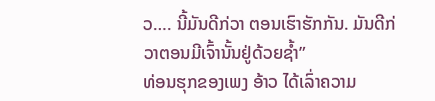ວ…. ນີ້ມັນດີກ່ວາ ຕອນເຮົາຮັກກັນ. ມັນດີກ່ວາຕອນມີເຈົ້ານັ້ນຢູ່ດ້ວຍຊໍ້າ”
ທ່ອນຮຸກຂອງເພງ ອ້າວ ໄດ້ເລົ່າຄວາມ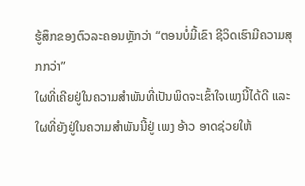ຮູ້ສຶກຂອງຕົວລະຄອນຫຼັກວ່າ “ຕອນບໍ່ມີ້ເຂົາ ຊີວິດເຮົາມີຄວາມສຸກກວ່າ”
ໃຜທີ່ເຄີຍຢູ່ໃນຄວາມສໍາພັນທີ່ເປັນພິດຈະເຂົ້າໃຈເພງນີ້ໄດ້ດີ ແລະ ໃຜທີ່ຍັງຢູ່ໃນຄວາມສໍາພັນນີ້ຢູ່ ເພງ ອ້າວ ອາດຊ່ວຍໃຫ້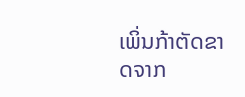ເພິ່ນກ້າຕັດຂາດຈາກ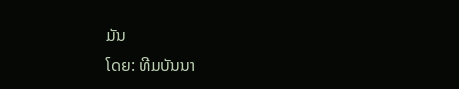ມັນ
ໂດຍ: ທີມບັນນາ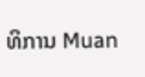ທິການ Muan